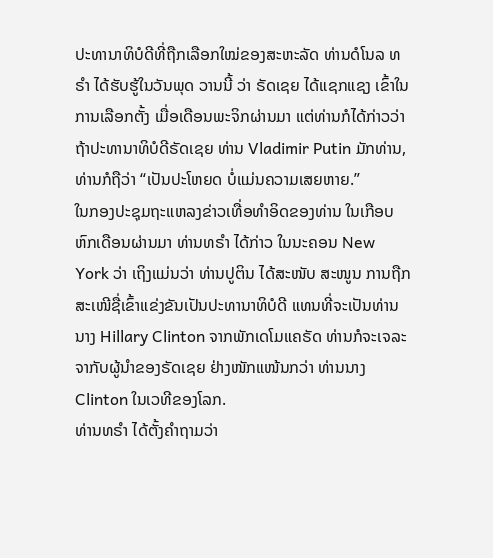ປະທານາທິບໍດີທີ່ຖືກເລືອກໃໝ່ຂອງສະຫະລັດ ທ່ານດໍໂນລ ທຣຳ ໄດ້ຮັບຮູ້ໃນວັນພຸດ ວານນີ້ ວ່າ ຣັດເຊຍ ໄດ້ແຊກແຊງ ເຂົ້າໃນການເລືອກຕັ້ງ ເມື່ອເດືອນພະຈິກຜ່ານມາ ແຕ່ທ່ານກໍໄດ້ກ່າວວ່າ ຖ້າປະທານາທິບໍດີຣັດເຊຍ ທ່ານ Vladimir Putin ມັກທ່ານ, ທ່ານກໍຖືວ່າ “ເປັນປະໂຫຍດ ບໍ່ແມ່ນຄວາມເສຍຫາຍ.”
ໃນກອງປະຊຸມຖະແຫລງຂ່າວເທື່ອທຳອິດຂອງທ່ານ ໃນເກືອບຫົກເດືອນຜ່ານມາ ທ່ານທຣຳ ໄດ້ກ່າວ ໃນນະຄອນ New York ວ່າ ເຖິງແມ່ນວ່າ ທ່ານປູຕິນ ໄດ້ສະໜັບ ສະໜູນ ການຖືກສະເໜີຊື່ເຂົ້າແຂ່ງຂັນເປັນປະທານາທິບໍດີ ແທນທີ່ຈະເປັນທ່ານນາງ Hillary Clinton ຈາກພັກເດໂມແຄຣັດ ທ່ານກໍຈະເຈລະຈາກັບຜູ້ນຳຂອງຣັດເຊຍ ຢ່າງໜັກແໜ້ນກວ່າ ທ່ານນາງ Clinton ໃນເວທີຂອງໂລກ.
ທ່ານທຣຳ ໄດ້ຕັ້ງຄຳຖາມວ່າ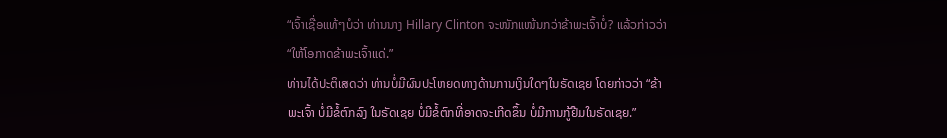“ເຈົ້າເຊື່ອແທ້ໆບໍວ່າ ທ່ານນາງ Hillary Clinton ຈະໜັກແໜ້ນກວ່າຂ້າພະເຈົ້າບໍ່? ແລ້ວກ່າວວ່າ “ໃຫ້ໂອກາດຂ້າພະເຈົ້າແດ່.”
ທ່ານໄດ້ປະຕິເສດວ່າ ທ່ານບໍ່ມີຜົນປະໂຫຍດທາງດ້ານການເງິນໃດໆໃນຣັດເຊຍ ໂດຍກ່າວວ່າ “ຂ້າພະເຈົ້າ ບໍ່ມີຂໍ້ຕົກລົງ ໃນຣັດເຊຍ ບໍ່ມີຂໍ້ຕົກທີ່ອາດຈະເກີດຂຶ້ນ ບໍ່ມີການກູ້ຢືມໃນຣັດເຊຍ.”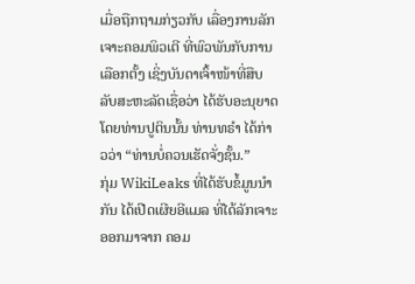ເມື່ອຖືກຖາມກ່ຽວກັບ ເລື່ອງການລັກເຈາະຄອມພິວເຕີ ທີ່ພົວພັນກັບການເລືອກຕັ້ງ ເຊິ່ງບັນດາເຈົ້າໜ້າທີ່ສືບລັບສະຫະລັດເຊື່ອວ່າ ໄດ້ຮັບອະນຸຍາດໂດຍທ່ານປູຕິນນັ້ນ ທ່ານທຣຳ ໄດ້ກ່າວວ່າ “ທ່ານບໍ່ຄວນເຮັດຈັ່ງຊັ້ນ.”
ກຸ່ມ WikiLeaks ທີ່ໄດ້ຮັບຂໍ້ມູນນຳກັນ ໄດ້ເປີດເຜີຍອີແມລ ທີ່ໄດ້ລັກເຈາະອອກມາຈາກ ຄອມ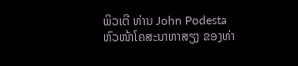ພິວເຕີ ທ່ານ John Podesta ຫົວໜ້າໂຄສະນາຫາສຽງ ຂອງທ່າ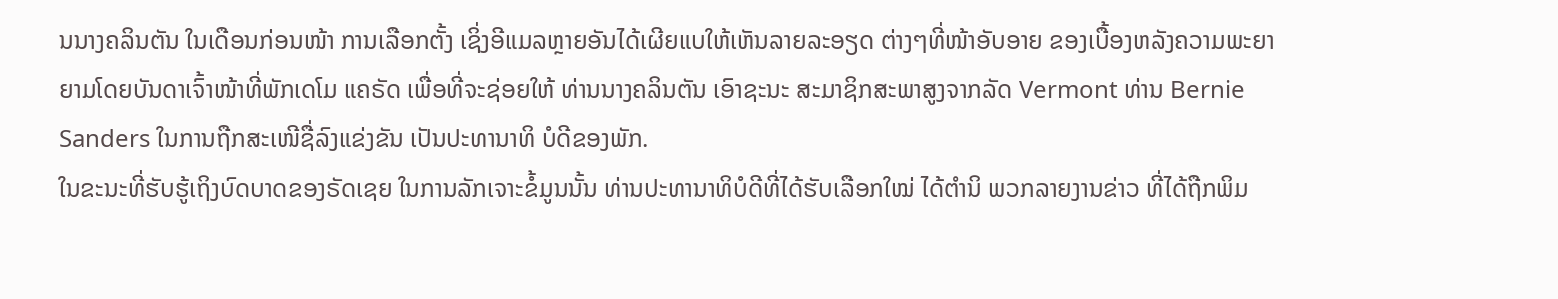ນນາງຄລິນຕັນ ໃນເດືອນກ່ອນໜ້າ ການເລືອກຕັ້ງ ເຊິ່ງອີແມລຫຼາຍອັນໄດ້ເຜີຍແບໃຫ້ເຫັນລາຍລະອຽດ ຕ່າງໆທີ່ໜ້າອັບອາຍ ຂອງເບື້ອງຫລັງຄວາມພະຍາຍາມໂດຍບັນດາເຈົ້າໜ້າທີ່ພັກເດໂມ ແຄຣັດ ເພື່ອທີ່ຈະຊ່ອຍໃຫ້ ທ່ານນາງຄລິນຕັນ ເອົາຊະນະ ສະມາຊິກສະພາສູງຈາກລັດ Vermont ທ່ານ Bernie Sanders ໃນການຖືກສະເໜີຊື່ລົງແຂ່ງຂັນ ເປັນປະທານາທິ ບໍດີຂອງພັກ.
ໃນຂະນະທີ່ຮັບຮູ້ເຖິງບົດບາດຂອງຣັດເຊຍ ໃນການລັກເຈາະຂໍ້ມູນນັ້ນ ທ່ານປະທານາທິບໍດີທີ່ໄດ້ຮັບເລືອກໃໝ່ ໄດ້ຕຳນິ ພວກລາຍງານຂ່າວ ທີ່ໄດ້ຖືກພິມ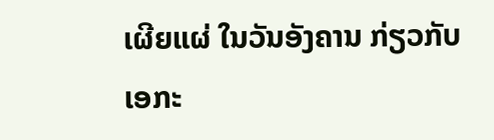ເຜີຍແຜ່ ໃນວັນອັງຄານ ກ່ຽວກັບ ເອກະ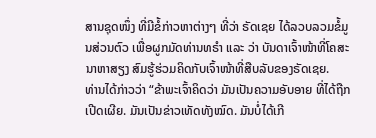ສານຊຸດໜຶ່ງ ທີ່ມີຂໍ້ກ່າວຫາຕ່າງໆ ທີ່ວ່າ ຣັດເຊຍ ໄດ້ລວບລວມຂໍ້ມູນສ່ວນຕົວ ເພື່ອຜູກມັດທ່ານທຣຳ ແລະ ວ່າ ບັນດາເຈົ້າໜ້າທີ່ໂຄສະນາຫາສຽງ ສົມຮູ້ຮ່ວມຄິດກັບເຈົ້າໜ້າທີ່ສືບລັບຂອງຣັດເຊຍ.
ທ່ານໄດ້ກ່າວວ່າ “ຂ້າພະເຈົ້າຄິດວ່າ ມັນເປັນຄວາມອັບອາຍ ທີ່ໄດ້ຖືກເປີດເຜີຍ. ມັນເປັນຂ່າວເທັດທັງໝົດ. ມັນບໍ່ໄດ້ເກີ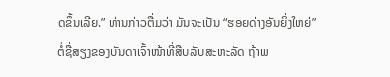ດຂຶ້ນເລີຍ.” ທ່ານກ່າວຕື່ມວ່າ ມັນຈະເປັນ “ຮອຍດ່າງອັນຍິ່ງໃຫຍ່” ຕໍ່ຊື່ສຽງຂອງບັນດາເຈົ້າໜ້າທີ່ສືບລັບສະຫະລັດ ຖ້າພ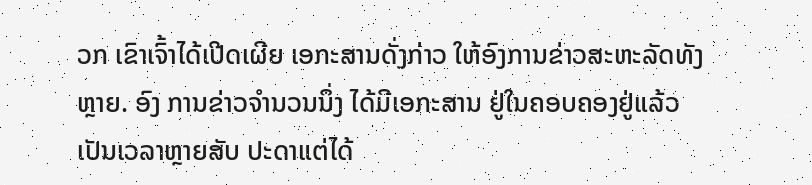ວກ ເຂົາເຈົ້າໄດ້ເປີດເຜີຍ ເອກະສານດັ່ງກ່າວ ໃຫ້ອົງການຂ່າວສະຫະລັດທັງຫຼາຍ. ອົງ ການຂ່າວຈຳນວນນຶ່ງ ໄດ້ມີເອກະສານ ຢູ່ໃນຄອບຄອງຢູ່ແລ້ວ ເປັນເວລາຫຼາຍສັບ ປະດາແຕ່ໄດ້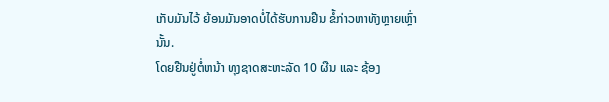ເກັບມັນໄວ້ ຍ້ອນມັນອາດບໍ່ໄດ້ຮັບການຢືນ ຂໍ້ກ່າວຫາທັງຫຼາຍເຫຼົ່ານັ້ນ.
ໂດຍຢືນຢູ່ຕໍ່ຫນ້າ ທຸງຊາດສະຫະລັດ 10 ຜືນ ແລະ ຊ້ອງ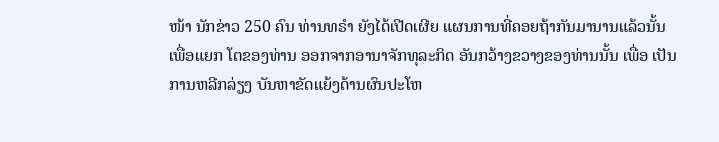ໜ້າ ນັກຂ່າວ 250 ຄົນ ທ່ານທຣຳ ຍັງໄດ້ເປີດເຜີຍ ແຜນການທີ່ຄອຍຖ້າກັນມານານແລ້ວນັ້ນ ເພື່ອແຍກ ໂຕຂອງທ່ານ ອອກຈາກອານາຈັກທຸລະກິດ ອັນກວ້າງຂວາງຂອງທ່ານນັ້ນ ເພື່ອ ເປັນການຫລີກລ່ຽງ ບັນຫາຂັດແຍ້ງດ້ານຜົນປະໂຫ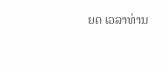ຍດ ເວລາທ່ານ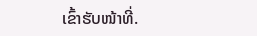ເຂົ້າຮັບໜ້າທີ່.